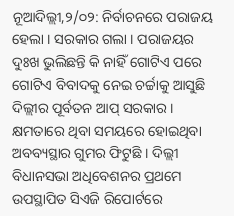ନୂଆଦିଲ୍ଲୀ,୨/୦୨: ନିର୍ବାଚନରେ ପରାଜୟ ହେଲା । ସରକାର ଗଲା । ପରାଜୟର ଦୁଃଖ ଭୁଲିଛନ୍ତି କି ନାହିଁ ଗୋଟିଏ ପରେ ଗୋଟିଏ ବିବାଦକୁ ନେଇ ଚର୍ଚ୍ଚାକୁ ଆସୁଛି ଦିଲ୍ଲୀର ପୂର୍ବତନ ଆପ୍ ସରକାର । କ୍ଷମତାରେ ଥିବା ସମୟରେ ହୋଇଥିବା ଅବବ୍ୟସ୍ଥାର ଗୁମର ଫିଟୁଛି । ଦିଲ୍ଲୀ ବିଧାନସଭା ଅଧିବେଶନର ପ୍ରଥମେ ଉପସ୍ଥାପିତ ସିଏଜି ରିପୋର୍ଟରେ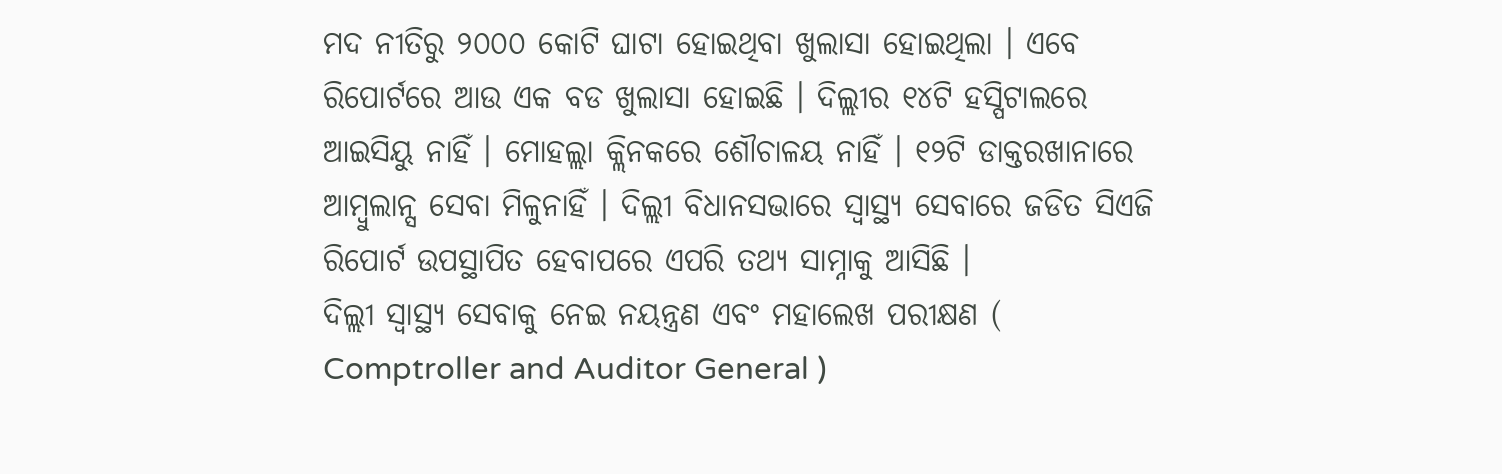ମଦ ନୀତିରୁ ୨୦୦୦ କୋଟି ଘାଟା ହୋଇଥିବା ଖୁଲାସା ହୋଇଥିଲା । ଏବେ ରିପୋର୍ଟରେ ଆଉ ଏକ ବଡ ଖୁଲାସା ହୋଇଛି । ଦିଲ୍ଲୀର ୧୪ଟି ହସ୍ପିଟାଲରେ ଆଇସିୟୁ ନାହିଁ । ମୋହଲ୍ଲା କ୍ଲିନକରେ ଶୌଚାଳୟ ନାହିଁ । ୧୨ଟି ଡାକ୍ତରଖାନାରେ ଆମ୍ବୁଲାନ୍ସ ସେବା ମିଳୁନାହିଁ । ଦିଲ୍ଲୀ ବିଧାନସଭାରେ ସ୍ବାସ୍ଥ୍ୟ ସେବାରେ ଜଡିତ ସିଏଜି ରିପୋର୍ଟ ଉପସ୍ଥାପିତ ହେବାପରେ ଏପରି ତଥ୍ୟ ସାମ୍ନାକୁ ଆସିଛି ।
ଦିଲ୍ଲୀ ସ୍ବାସ୍ଥ୍ୟ ସେବାକୁ ନେଇ ନୟନ୍ତ୍ରଣ ଏବଂ ମହାଲେଖ ପରୀକ୍ଷଣ ( Comptroller and Auditor General )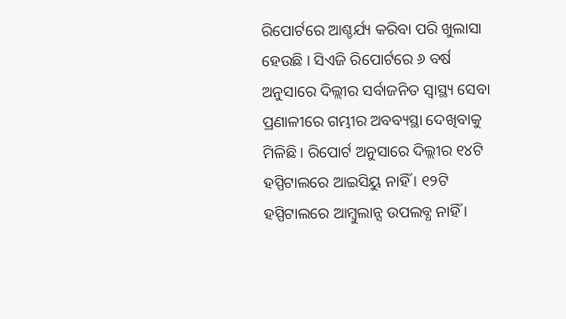ରିପୋର୍ଟରେ ଆଶ୍ଚର୍ଯ୍ୟ କରିବା ପରି ଖୁଲାସା ହେଉଛି । ସିଏଜି ରିପୋର୍ଟରେ ୬ ବର୍ଷ ଅନୁସାରେ ଦିଲ୍ଲୀର ସର୍ବାଜନିତ ସ୍ବାସ୍ଥ୍ୟ ସେବା ପ୍ରଣାଳୀରେ ଗମ୍ଭୀର ଅବବ୍ୟସ୍ଥା ଦେଖିବାକୁ ମିଳିଛି । ରିପୋର୍ଟ ଅନୁସାରେ ଦିଲ୍ଲୀର ୧୪ଟି ହସ୍ପିଟାଲରେ ଆଇସିୟୁ ନାହିଁ । ୧୨ଟି ହସ୍ପିଟାଲରେ ଆମ୍ବୁଲାନ୍ସ ଉପଲବ୍ଧ ନାହିଁ ।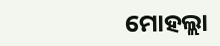ମୋହଲ୍ଲା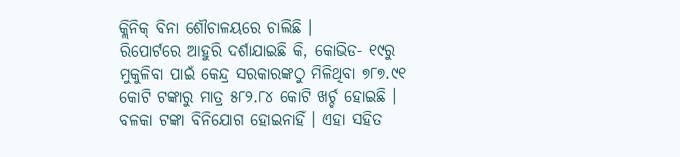କ୍ଲିନିକ୍ ବିନା ଶୌଚାଳୟରେ ଚାଲିଛି ।
ରିପୋର୍ଟରେ ଆହୁରି ଦର୍ଶାଯାଇଛି କି, କୋଭିଡ- ୧୯ରୁ ମୁକୁଳିବା ପାଇଁ କେନ୍ଦ୍ର ସରକାରଙ୍କଠୁ ମିଳିଥିବା ୭୮୭.୯୧ କୋଟି ଟଙ୍କାରୁ ମାତ୍ର ୫୮୨.୮୪ କୋଟି ଖର୍ଚ୍ଚ ହୋଇଛି । ବଳକା ଟଙ୍କା ବିନିଯୋଗ ହୋଇନାହିଁ । ଏହା ସହିତ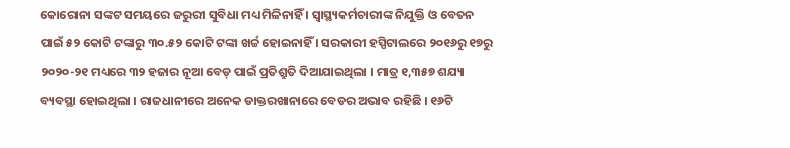କୋରୋନା ସଙ୍କଟ ସମୟରେ ଜରୁରୀ ସୁବିଧା ମଧ୍ୟ ମିଳିନାହିଁ । ସ୍ବାସ୍ଥ୍ୟକର୍ମଚାରୀଙ୍କ ନିଯୁକ୍ତି ଓ ବେତନ ପାଇଁ ୫୨ କୋଟି ଟଙ୍କାରୁ ୩୦.୫୨ କୋଟି ଟଙ୍କା ଖର୍ଚ୍ଚ ହୋଇନାହିଁ । ସରକାରୀ ହସ୍ପିଟାଲରେ ୨୦୧୬ରୁ ୧୭ରୁ ୨୦୨୦-୨୧ ମଧ୍ୟରେ ୩୨ ହଜାର ନୂଆ ବେଡ୍ ପାଇଁ ପ୍ରତିଶ୍ରୁତି ଦିଆଯାଇଥିଲା । ମାତ୍ର ୧,୩୫୭ ଶଯ୍ୟା ବ୍ୟବସ୍ଥା ହୋଇଥିଲା । ରାଜଧାନୀରେ ଅନେକ ଡାକ୍ତରଖାନାରେ ବେଡର ଅଭାବ ରହିଛି । ୧୬ଟି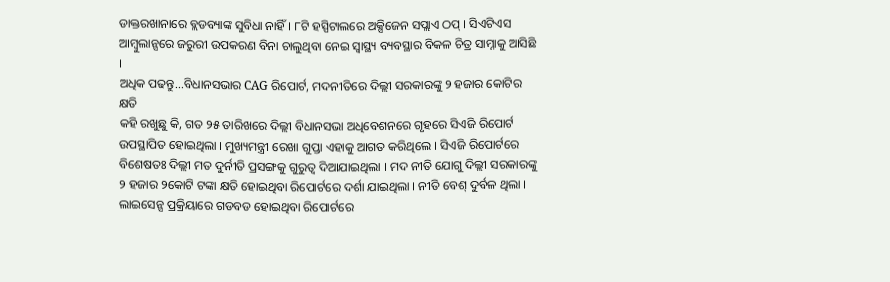ଡାକ୍ତରଖାନାରେ ବ୍ଲଡବ୍ୟାଙ୍କ ସୁବିଧା ନାହିଁ । ୮ଟି ହସ୍ପିଟାଲରେ ଅକ୍ସିଜେନ ସପ୍ଲାଏ ଠପ୍ । ସିଏଟିଏସ ଆମ୍ବୁଲାନ୍ସରେ ଜରୁରୀ ଉପକରଣ ବିନା ଚାଲୁଥିବା ନେଇ ସ୍ବାସ୍ଥ୍ୟ ବ୍ୟବସ୍ଥାର ବିକଳ ଚିତ୍ର ସାମ୍ନାକୁ ଆସିଛି ।
ଅଧିକ ପଢନ୍ତୁ...ବିଧାନସଭାର CAG ରିପୋର୍ଟ, ମଦନୀତିରେ ଦିଲ୍ଲୀ ସରକାରଙ୍କୁ ୨ ହଜାର କୋଟିର କ୍ଷତି
କହି ରଖୁଛୁ କି, ଗତ ୨୫ ତାରିଖରେ ଦିଲ୍ଲୀ ବିଧାନସଭା ଅଧିବେଶନରେ ଗୃହରେ ସିଏଜି ରିପୋର୍ଟ ଉପସ୍ଥାପିତ ହୋଇଥିଲା । ମୁଖ୍ୟମନ୍ତ୍ରୀ ରେଖା ଗୁପ୍ତା ଏହାକୁ ଆଗତ କରିଥିଲେ । ସିଏଜି ରିପୋର୍ଟରେ ବିଶେଷତଃ ଦିଲ୍ଲୀ ମତ ଦୁର୍ନୀତି ପ୍ରସଙ୍ଗକୁ ଗୁରୁତ୍ବ ଦିଆଯାଇଥିଲା । ମଦ ନୀତି ଯୋଗୁ ଦିଲ୍ଲୀ ସରକାରଙ୍କୁ ୨ ହଜାର ୨କୋଟି ଟଙ୍କା କ୍ଷତି ହୋଇଥିବା ରିପୋର୍ଟରେ ଦର୍ଶା ଯାଇଥିଲା । ନୀତି ବେଶ୍ ଦୁର୍ବଳ ଥିଲା । ଲାଇସେନ୍ସ ପ୍ରକ୍ରିୟାରେ ଗଡବଡ ହୋଇଥିବା ରିପୋର୍ଟରେ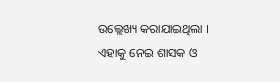ଉଲ୍ଲେଖ୍ୟ କରାଯାଇଥିଲା । ଏହାକୁ ନେଇ ଶାସକ ଓ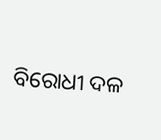ବିରୋଧୀ ଦଳ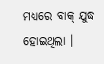ମଧ୍ୟରେ ବାକ୍ ଯୁଦ୍ଧ ହୋଇଥିଲା ।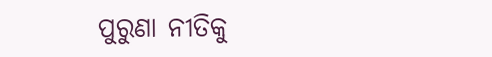ପୁରୁଣା ନୀତିକୁ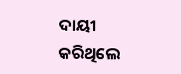ଦାୟୀ କରିଥିଲେ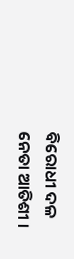ବିରୋଧୀ ଦଳ ନେତା ଆତିଶୀ ।